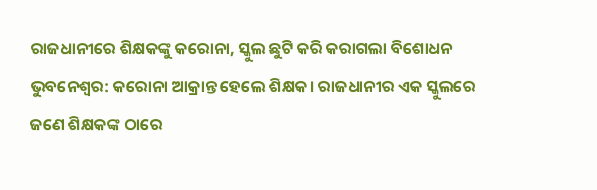ରାଜଧାନୀରେ ଶିକ୍ଷକଙ୍କୁ କରୋନା, ସ୍କୁଲ ଛୁଟି କରି କରାଗଲା ବିଶୋଧନ
ଭୁବନେଶ୍ୱର: କରୋନା ଆକ୍ରାନ୍ତ ହେଲେ ଶିକ୍ଷକ। ରାଜଧାନୀର ଏକ ସ୍କୁଲରେ ଜଣେ ଶିକ୍ଷକଙ୍କ ଠାରେ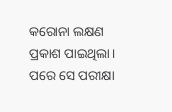କରୋନା ଲକ୍ଷଣ ପ୍ରକାଶ ପାଇଥିଲା। ପରେ ସେ ପରୀକ୍ଷା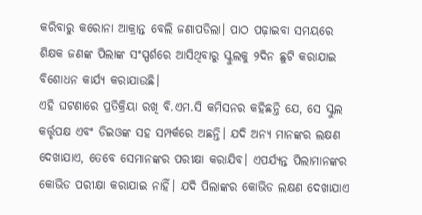କରିବାରୁ କରୋନା ଆକ୍ରାନ୍ତ ବେଲି ଜଣାପଡିଲା। ପାଠ ପଢ଼ାଇବା ସମୟରେ ଶିକ୍ଷକ ଜଣଙ୍କ ପିଲାଙ୍କ ସଂସ୍ପର୍ଶରେ ଆସିଥିବାରୁ ସ୍କୁଲକୁ ୨ଦିନ ଛୁଟି କରାଯାଇ ବିଶୋଧନ କାର୍ଯ୍ୟ କରାଯାଉଛି।
ଏହି ଘଟଣାରେ ପ୍ରତିକ୍ରିୟା ରଖି ବି.ଏମ.ସି କମିସନର କହିଛନ୍ତି ଯେ, ସେ ସ୍କୁଲ କର୍ତ୍ତୃପକ୍ଷ ଏବଂ ଡିଇଓଙ୍କ ସହ ସମ୍ପର୍କରେ ଅଛନ୍ତି। ଯଦି ଅନ୍ୟ ମାନଙ୍କର ଲକ୍ଷଣ ଦେଖାଯାଏ, ତେବେ ସେମାନଙ୍କର ପରୀକ୍ଷା କରାଯିବ। ଏପର୍ଯ୍ୟନ୍ତ ପିଲାମାନଙ୍କର କୋଭିଡ ପରୀକ୍ଷା କରାଯାଇ ନାହିଁ। ଯଦି ପିଲାଙ୍କର କୋଭିଡ ଲକ୍ଷଣ ଦେଖାଯାଏ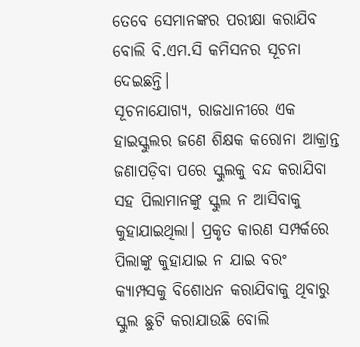ତେବେ ସେମାନଙ୍କର ପରୀକ୍ଷା କରାଯିବ ବୋଲି ବି.ଏମ.ସି କମିସନର ସୂଚନା ଦେଇଛନ୍ତି।
ସୂଚନାଯୋଗ୍ୟ, ରାଜଧାନୀରେ ଏକ ହାଇସ୍କୁଲର ଜଣେ ଶିକ୍ଷକ କରୋନା ଆକ୍ରାନ୍ତ ଜଣାପଡ଼ିବା ପରେ ସ୍କୁଲକୁ ବନ୍ଦ କରାଯିବା ସହ ପିଲାମାନଙ୍କୁ ସ୍କୁଲ ନ ଆସିବାକୁ କୁହାଯାଇଥିଲା। ପ୍ରକୃତ କାରଣ ସମ୍ପର୍କରେ ପିଲାଙ୍କୁ କୁହାଯାଇ ନ ଯାଇ ବରଂ କ୍ୟାମ୍ପସକୁ ବିଶୋଧନ କରାଯିବାକୁ ଥିବାରୁ ସ୍କୁଲ ଛୁଟି କରାଯାଉଛି ବୋଲି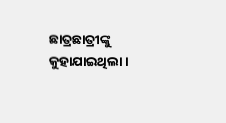ଛାତ୍ରଛାତ୍ରୀଙ୍କୁ କୁହାଯାଇଥିଲା।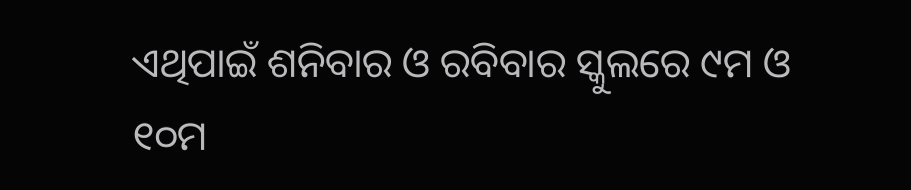ଏଥିପାଇଁ ଶନିବାର ଓ ରବିବାର ସ୍କୁଲରେ ୯ମ ଓ ୧୦ମ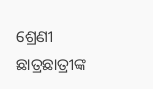ଶ୍ରେଣୀ ଛାତ୍ରଛାତ୍ରୀଙ୍କ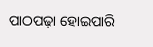ପାଠପଢ଼ା ହୋଇପାରି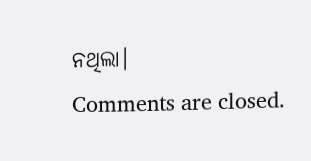ନଥିଲା।
Comments are closed.